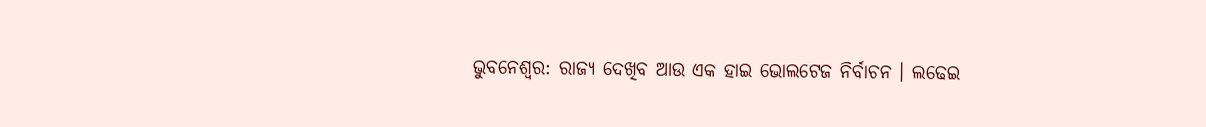ଭୁବନେଶ୍ବର: ରାଜ୍ୟ ଦେଖିବ ଆଉ ଏକ ହାଇ ଭୋଲଟେଜ ନିର୍ବାଚନ । ଲଢେଇ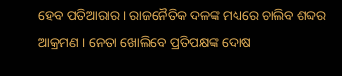ହେବ ପତିଆରାର । ରାଜନୈତିକ ଦଳଙ୍କ ମଧ୍ୟରେ ଚାଲିବ ଶବ୍ଦର ଆକ୍ରମଣ । ନେତା ଖୋଲିବେ ପ୍ରତିପକ୍ଷଙ୍କ ଦୋଷ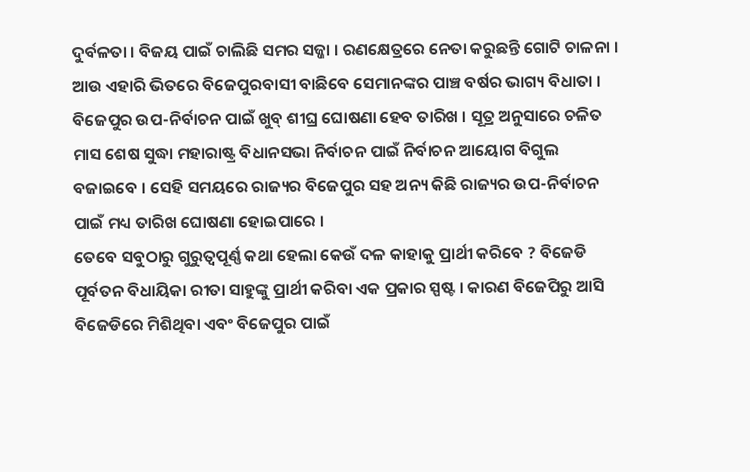ଦୁର୍ବଳତା । ବିଜୟ ପାଇଁ ଚାଲିଛି ସମର ସଜ୍ଜା । ରଣକ୍ଷେତ୍ରରେ ନେତା କରୁଛନ୍ତି ଗୋଟି ଚାଳନା । ଆଉ ଏହାରି ଭିତରେ ବିଜେପୁରବାସୀ ବାଛିବେ ସେମାନଙ୍କର ପାଞ୍ଚ ବର୍ଷର ଭାଗ୍ୟ ବିଧାତା ।
ବିଜେପୁର ଉପ-ନିର୍ବାଚନ ପାଇଁ ଖୁବ୍ ଶୀଘ୍ର ଘୋଷଣା ହେବ ତାରିଖ । ସୂତ୍ର ଅନୁସାରେ ଚଳିତ ମାସ ଶେଷ ସୁଦ୍ଧା ମହାରାଷ୍ଟ୍ର ବିଧାନସଭା ନିର୍ବାଚନ ପାଇଁ ନିର୍ବାଚନ ଆୟୋଗ ବିଗୁଲ ବଜାଇବେ । ସେହି ସମୟରେ ରାଜ୍ୟର ବିଜେପୁର ସହ ଅନ୍ୟ କିଛି ରାଜ୍ୟର ଉପ-ନିର୍ବାଚନ ପାଇଁ ମଧ୍ୟ ତାରିଖ ଘୋଷଣା ହୋଇପାରେ ।
ତେବେ ସବୁଠାରୁ ଗୁରୁତ୍ବପୂର୍ଣ୍ଣ କଥା ହେଲା କେଉଁ ଦଳ କାହାକୁ ପ୍ରାର୍ଥୀ କରିବେ ? ବିଜେଡି ପୂର୍ବତନ ବିଧାୟିକା ରୀତା ସାହୁଙ୍କୁ ପ୍ରାର୍ଥୀ କରିବା ଏକ ପ୍ରକାର ସ୍ପଷ୍ଟ । କାରଣ ବିଜେପିରୁ ଆସି ବିଜେଡିରେ ମିଶିଥିବା ଏବଂ ବିଜେପୁର ପାଇଁ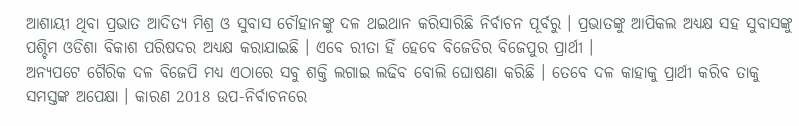ଆଶାୟୀ ଥିବା ପ୍ରଭାତ ଆଦିତ୍ୟ ମିଶ୍ର ଓ ସୁବାସ ଚୌହାନଙ୍କୁ ଦଳ ଥଇଥାନ କରିସାରିଛି ନିର୍ବାଚନ ପୂର୍ବରୁ । ପ୍ରଭାତଙ୍କୁ ଆପିକଲ ଅଧ୍ୟକ୍ଷ ସହ ସୁବାସଙ୍କୁ ପଶ୍ଚିମ ଓଡିଶା ବିକାଶ ପରିଷଦର ଅଧ୍ୟକ୍ଷ କରାଯାଇଛି । ଏବେ ରୀତା ହିଁ ହେବେ ବିଜେଡିର ବିଜେପୁର ପ୍ରାର୍ଥୀ ।
ଅନ୍ୟପଟେ ଗୈରିକ ଦଳ ବିଜେପି ମଧ୍ୟ ଏଠାରେ ସବୁ ଶକ୍ତି ଲଗାଇ ଲଢିବ ବୋଲି ଘୋଷଣା କରିଛି । ତେବେ ଦଳ କାହାକୁ ପ୍ରାର୍ଥୀ କରିବ ତାକୁ ସମସ୍ତଙ୍କ ଅପେକ୍ଷା । କାରଣ 2018 ଉପ-ନିର୍ବାଚନରେ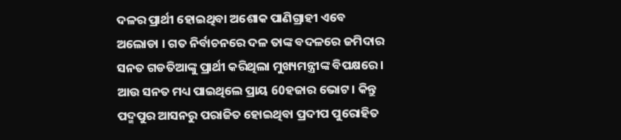ଦଳର ପ୍ରାର୍ଥୀ ହୋଇଥିବା ଅଶୋକ ପାଣିଗ୍ରାହୀ ଏବେ ଅଲୋଡା । ଗତ ନିର୍ବାଚନରେ ଦଳ ତାଙ୍କ ବଦଳରେ ଜମିଦାର ସନତ ଗଡତିଆଙ୍କୁ ପ୍ରାର୍ଥୀ କରିଥିଲା ମୁଖ୍ୟମନ୍ତ୍ରୀଙ୍କ ବିପକ୍ଷରେ । ଆଉ ସନତ ମଧ୍ୟ ପାଇଥିଲେ ପ୍ରାୟ 60ହଜାର ଭୋଟ । କିନ୍ତୁ ପଦ୍ମପୁର ଆସନରୁ ପରାଜିତ ହୋଇଥିବା ପ୍ରଦୀପ ପୁରୋହିତ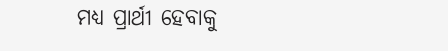ମଧ୍ୟ ପ୍ରାର୍ଥୀ ହେବାକୁ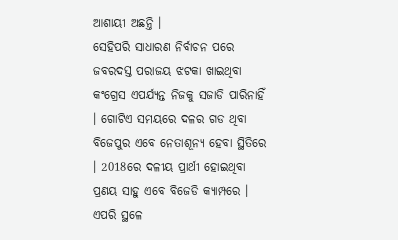ଆଶାୟୀ ଅଛନ୍ତି ।
ସେହିପରି ସାଧାରଣ ନିର୍ବାଚନ ପରେ ଜବରଦସ୍ତ ପରାଜୟ ଝଟକା ଖାଇଥିବା କଂଗ୍ରେସ ଏପର୍ଯ୍ୟନ୍ତ ନିଜକୁ ସଜାଡି ପାରିନାହିଁ । ଗୋଟିଏ ସମୟରେ ଦଳର ଗଡ ଥିବା ବିଜେପୁର ଏବେ ନେତାଶୂନ୍ୟ ହେବା ସ୍ଥିତିରେ । 2018ରେ ଦଳୀୟ ପ୍ରାର୍ଥୀ ହୋଇଥିବା ପ୍ରଣୟ ସାହୁ ଏବେ ବିଜେଡି କ୍ୟାମ୍ପରେ । ଏପରି ସ୍ଥଳେ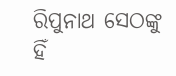ରିପୁନାଥ ସେଠଙ୍କୁ ହିଁ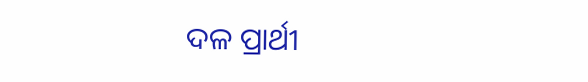ଦଳ ପ୍ରାର୍ଥୀ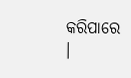କରିପାରେ ।